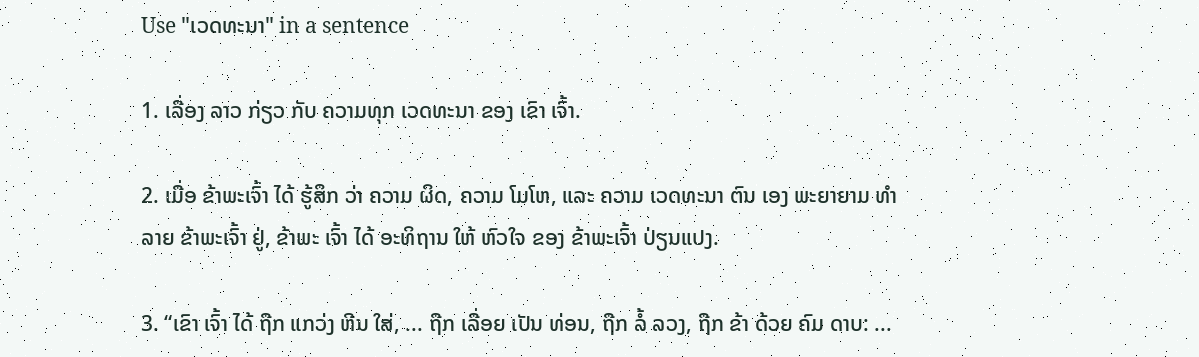Use "ເວດທະນາ" in a sentence

1. ເລື່ອງ ລາວ ກ່ຽວ ກັບ ຄວາມທຸກ ເວດທະນາ ຂອງ ເຂົາ ເຈົ້າ.

2. ເມື່ອ ຂ້າພະເຈົ້າ ໄດ້ ຮູ້ສຶກ ວ່າ ຄວາມ ຜິດ, ຄວາມ ໂມໂຫ, ແລະ ຄວາມ ເວດທະນາ ຕົນ ເອງ ພະຍາຍາມ ທໍາລາຍ ຂ້າພະເຈົ້າ ຢູ່, ຂ້າພະ ເຈົ້າ ໄດ້ ອະທິຖານ ໃຫ້ ຫົວໃຈ ຂອງ ຂ້າພະເຈົ້າ ປ່ຽນແປງ.

3. “ເຂົາ ເຈົ້າ ໄດ້ ຖືກ ແກວ່ງ ຫີນ ໃສ່, ... ຖືກ ເລື່ອຍ ເປັນ ທ່ອນ, ຖືກ ລໍ້ ລວງ, ຖືກ ຂ້າ ດ້ວຍ ຄົມ ດາບ: ...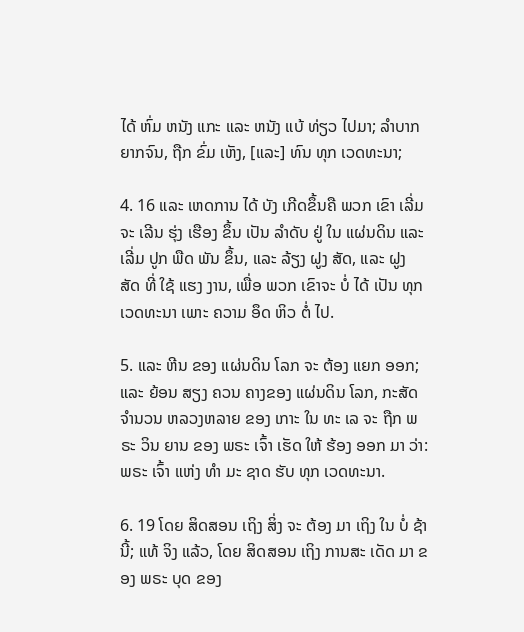ໄດ້ ຫົ່ມ ຫນັງ ແກະ ແລະ ຫນັງ ແບ້ ທ່ຽວ ໄປມາ; ລໍາບາກ ຍາກຈົນ, ຖືກ ຂົ່ມ ເຫັງ, [ແລະ] ທົນ ທຸກ ເວດທະນາ;

4. 16 ແລະ ເຫດການ ໄດ້ ບັງ ເກີດຂຶ້ນຄື ພວກ ເຂົາ ເລີ່ມ ຈະ ເລີນ ຮຸ່ງ ເຮືອງ ຂຶ້ນ ເປັນ ລໍາດັບ ຢູ່ ໃນ ແຜ່ນດິນ ແລະ ເລີ່ມ ປູກ ພືດ ພັນ ຂຶ້ນ, ແລະ ລ້ຽງ ຝູງ ສັດ, ແລະ ຝູງ ສັດ ທີ່ ໃຊ້ ແຮງ ງານ, ເພື່ອ ພວກ ເຂົາຈະ ບໍ່ ໄດ້ ເປັນ ທຸກ ເວດທະນາ ເພາະ ຄວາມ ອຶດ ຫິວ ຕໍ່ ໄປ.

5. ແລະ ຫີນ ຂອງ ແຜ່ນດິນ ໂລກ ຈະ ຕ້ອງ ແຍກ ອອກ; ແລະ ຍ້ອນ ສຽງ ຄວນ ຄາງຂອງ ແຜ່ນດິນ ໂລກ, ກະສັດ ຈໍານວນ ຫລວງຫລາຍ ຂອງ ເກາະ ໃນ ທະ ເລ ຈະ ຖືກ ພຣະ ວິນ ຍານ ຂອງ ພຣະ ເຈົ້າ ເຮັດ ໃຫ້ ຮ້ອງ ອອກ ມາ ວ່າ: ພຣະ ເຈົ້າ ແຫ່ງ ທໍາ ມະ ຊາດ ຮັບ ທຸກ ເວດທະນາ.

6. 19 ໂດຍ ສິດສອນ ເຖິງ ສິ່ງ ຈະ ຕ້ອງ ມາ ເຖິງ ໃນ ບໍ່ ຊ້າ ນີ້; ແທ້ ຈິງ ແລ້ວ, ໂດຍ ສິດສອນ ເຖິງ ການສະ ເດັດ ມາ ຂອງ ພຣະ ບຸດ ຂອງ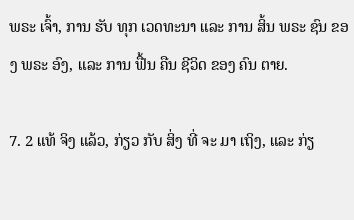ພຣະ ເຈົ້າ, ການ ຮັບ ທຸກ ເວດທະນາ ແລະ ການ ສິ້ນ ພຣະ ຊົນ ຂອງ ພຣະ ອົງ, ແລະ ການ ຟື້ນ ຄືນ ຊີວິດ ຂອງ ຄົນ ຕາຍ.

7. 2 ແທ້ ຈິງ ແລ້ວ, ກ່ຽວ ກັບ ສິ່ງ ທີ່ ຈະ ມາ ເຖິງ, ແລະ ກ່ຽ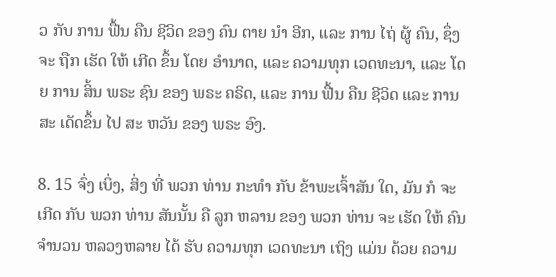ວ ກັບ ການ ຟື້ນ ຄືນ ຊີວິດ ຂອງ ຄົນ ຕາຍ ນໍາ ອີກ, ແລະ ການ ໄຖ່ ຜູ້ ຄົນ, ຊຶ່ງຈະ ຖືກ ເຮັດ ໃຫ້ ເກີດ ຂຶ້ນ ໂດຍ ອໍານາດ, ແລະ ຄວາມທຸກ ເວດທະນາ, ແລະ ໂດຍ ການ ສິ້ນ ພຣະ ຊົນ ຂອງ ພຣະ ຄຣິດ, ແລະ ການ ຟື້ນ ຄືນ ຊີວິດ ແລະ ການສະ ເດັດຂຶ້ນ ໄປ ສະ ຫວັນ ຂອງ ພຣະ ອົງ.

8. 15 ຈົ່ງ ເບິ່ງ, ສິ່ງ ທີ່ ພວກ ທ່ານ ກະທໍາ ກັບ ຂ້າພະເຈົ້າສັນ ໃດ, ມັນ ກໍ ຈະ ເກີດ ກັບ ພວກ ທ່ານ ສັນນັ້ນ ຄື ລູກ ຫລານ ຂອງ ພວກ ທ່ານ ຈະ ເຮັດ ໃຫ້ ຄົນ ຈໍານວນ ຫລວງຫລາຍ ໄດ້ ຮັບ ຄວາມທຸກ ເວດທະນາ ເຖິງ ແມ່ນ ດ້ວຍ ຄວາມ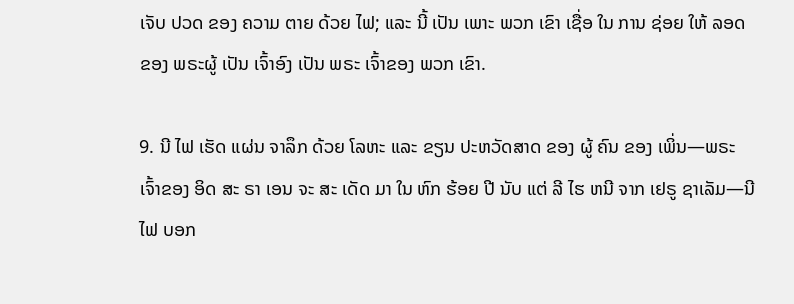ເຈັບ ປວດ ຂອງ ຄວາມ ຕາຍ ດ້ວຍ ໄຟ; ແລະ ນີ້ ເປັນ ເພາະ ພວກ ເຂົາ ເຊື່ອ ໃນ ການ ຊ່ອຍ ໃຫ້ ລອດ ຂອງ ພຣະຜູ້ ເປັນ ເຈົ້າອົງ ເປັນ ພຣະ ເຈົ້າຂອງ ພວກ ເຂົາ.

9. ນີ ໄຟ ເຮັດ ແຜ່ນ ຈາລຶກ ດ້ວຍ ໂລຫະ ແລະ ຂຽນ ປະຫວັດສາດ ຂອງ ຜູ້ ຄົນ ຂອງ ເພິ່ນ—ພຣະ ເຈົ້າຂອງ ອິດ ສະ ຣາ ເອນ ຈະ ສະ ເດັດ ມາ ໃນ ຫົກ ຮ້ອຍ ປີ ນັບ ແຕ່ ລີ ໄຮ ຫນີ ຈາກ ເຢຣູ ຊາເລັມ—ນີ ໄຟ ບອກ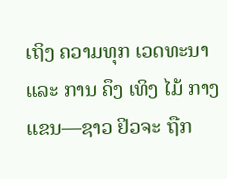ເຖິງ ຄວາມທຸກ ເວດທະນາ ແລະ ການ ຄຶງ ເທິງ ໄມ້ ກາງ ແຂນ—ຊາວ ຢິວຈະ ຖືກ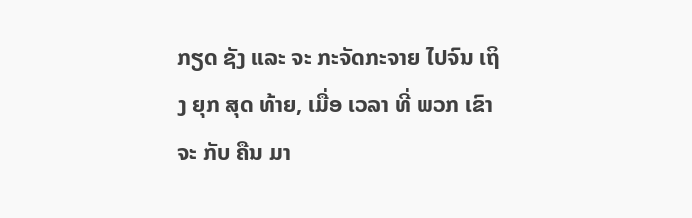ກຽດ ຊັງ ແລະ ຈະ ກະຈັດກະຈາຍ ໄປຈົນ ເຖິງ ຍຸກ ສຸດ ທ້າຍ, ເມື່ອ ເວລາ ທີ່ ພວກ ເຂົາ ຈະ ກັບ ຄືນ ມາ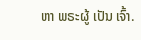ຫາ ພຣະຜູ້ ເປັນ ເຈົ້າ.